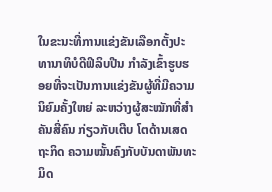ໃນຂະນະທີ່ການແຂ່ງຂັນເລືອກຕັ້ງປະທານາທິບໍດີຟິລິບປີນ ກຳລັງເຂົ້າຮູບຮອຍທີ່ຈະເປັນການແຂ່ງຂັນຜູ້ທີ່ມີຄວາມນິຍົມຄັ້ງໃຫຍ່ ລະຫວ່າງຜູ້ສະໝັກທີ່ສຳຄັນສີ່ຄົນ ກ່ຽວກັບເຕີບ ໂຕດ້ານເສດຖະກິດ ຄວາມໝັ້ນຄົງກັບບັນດາພັນທະມິດ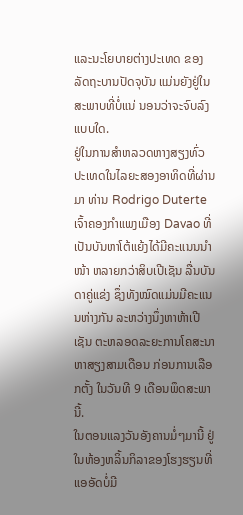ແລະນະໂຍບາຍຕ່າງປະເທດ ຂອງລັດຖະບານປັດຈຸບັນ ແມ່ນຍັງຢູ່ໃນສະພາບທີ່ບໍ່ແນ່ ນອນວ່າຈະຈົບລົງແບບໃດ.
ຢູ່ໃນການສຳຫລວດຫາງສຽງທົ່ວປະເທດໃນໄລຍະສອງອາທິດທີ່ຜ່ານມາ ທ່ານ Rodrigo Duterte ເຈົ້າຄອງກຳແພງເມືອງ Davao ທີ່ເປັນບັນຫາໂຕ້ແຍ້ງໄດ້ມີຄະແນນນຳໜ້າ ຫລາຍກວ່າສິບເປີເຊັນ ລື່ນບັນດາຄູ່ແຂ່ງ ຊຶ່ງທັງໝົດແມ່ນມີຄະແນນຫ່າງກັນ ລະຫວ່າງນຶ່ງຫາຫ້າເປີເຊັນ ຕະຫລອດລະຍະການໂຄສະນາຫາສຽງສາມເດືອນ ກ່ອນການເລືອກຕັ້ງ ໃນວັນທີ 9 ເດືອນພຶດສະພານີ້.
ໃນຕອນແລງວັນອັງຄານມໍ່ໆມານີ້ ຢູ່ໃນຫ້ອງຫລິ້ນກິລາຂອງໂຮງຮຽນທີ່ແອອັດບໍ່ມີ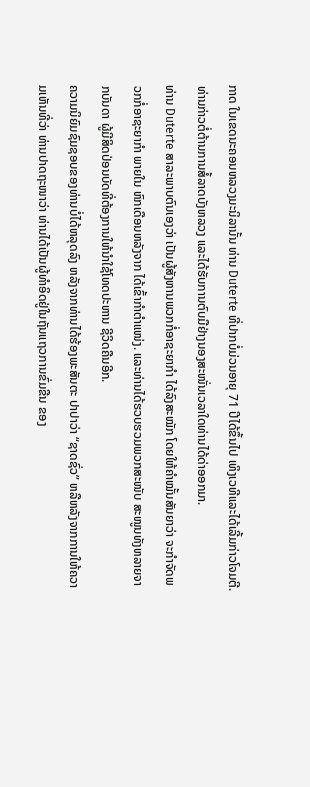ກາດ ໃນເຂດນະຄອນຫລວງມະນິລານັ້ນ ທ່ານ Duterte ທີ່ປາກບໍ່ມ່ວນອາຍຸ 71 ປີໄດ້ຂຶ້ນໄປ ເທິງເວທີແລະໄດ້ເລີ້ມກ່າວໂຈມຕີ. ທ່ານກ່າວຕໍ່ຕ້ານການສໍ້ລາດບັງຫລວງ ແລະໄດ້ຮັບການຕົບມືຢ່າງນອງສະໜັ່ນເວລາໃດທ່ານໄດ້ດ່າອອກມາ.
ທ່ານ Duterte ສາລະພາບຕົນເອງວ່າ ເປັນຜູ້ສັງຫານພວກກໍ່ອາຊະຍາກຳ ໄດ້ລົງສະໝັກ ໂດຍໃຫ້ຄຳໝັ້ນສັນຍາວ່າ ຈະກຳຈັດພວກກໍ່ອາຊະຍາກຳ ພາຍໃນ ຫົກເດືອນຫລັງຈາກ ໄດ້ເຂົ້າກຳຕຳແໜ່ງ. ແລະທ່ານໄດ້ຮວບຮວມພວກສະໜັບ ສະໜູນທັງຫລາຍຈາກບັນດາ ຜູ້ມີສິດປ່ອນບັດທີ່ຕ້ອງການໃຫ້ນຳໃຊ້ໂທດປະຫານ ຊີວິດຄືນອີກ.
ຄວາມນິຍົມຊົມຊອບຂອງທ່ານບໍ່ໄດ້ຫລຸດລົງ ຫລັງຈາກທ່ານໄດ້ຮ້ອງພະສັນຕະ ປາປາວ່າ “ຊາດຊົ່ວ” ຫລືຫລັງຈາກການໃຫ້ຄວາມເຫັນທີ່ວ່າ ທ່ານປາດຖະໜາວ່າ ທ່ານໄດ້ເປັນຜູ້ທຳອິດຢູ່ໃນຖັນແຖວການຂົ່ມຂືນ ຂອງ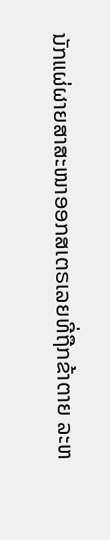ນັກແຜ່ຜາຍສາສະໜາອອກສເຕຣເລຍທີ່ຖືກຂ້າຕາຍ ລະຫ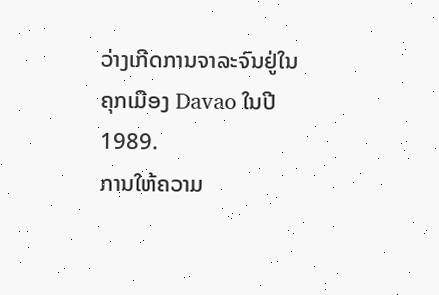ວ່າງເກີດການຈາລະຈົນຢູ່ໃນຄຸກເມືອງ Davao ໃນປີ 1989.
ການໃຫ້ຄວາມ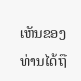ເຫັນຂອງທ່ານໄດ້ຖື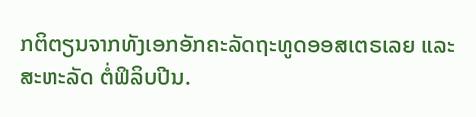ກຕິຕຽນຈາກທັງເອກອັກຄະລັດຖະທູດອອສເຕຣເລຍ ແລະສະຫະລັດ ຕໍ່ຟິລິບປີນ.